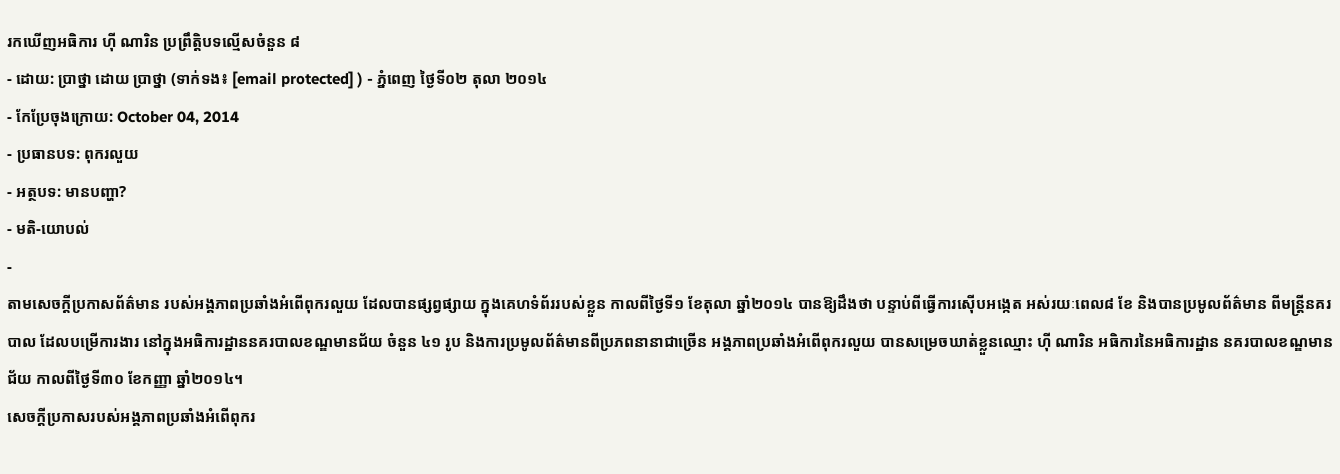រកឃើញអធិការ ហ៊ី ណារិន ប្រព្រឹត្តិបទល្មើសចំនួន ៨
- ដោយ: ប្រាថ្នា ដោយ ប្រាថ្នា (ទាក់ទង៖ [email protected] ) - ភ្នំពេញ ថ្ងៃទី០២ តុលា ២០១៤
- កែប្រែចុងក្រោយ: October 04, 2014
- ប្រធានបទ: ពុករលួយ
- អត្ថបទ: មានបញ្ហា?
- មតិ-យោបល់
-
តាមសេចក្តីប្រកាសព័ត៌មាន របស់អង្គភាពប្រឆាំងអំពើពុករលួយ ដែលបានផ្សព្វផ្សាយ ក្នុងគេហទំព័ររបស់ខ្លួន កាលពីថ្ងៃទី១ ខែតុលា ឆ្នាំ២០១៤ បានឱ្យដឹងថា បន្ទាប់ពីធ្វើការស៊ើបអង្កេត អស់រយៈពេល៨ ខែ និងបានប្រមូលព័ត៌មាន ពីមន្ត្រីនគរបាល ដែលបម្រើការងារ នៅក្នុងអធិការដ្ឋាននគរបាលខណ្ឌមានជ័យ ចំនួន ៤១ រូប និងការប្រមូលព័ត៌មានពីប្រភពនានាជាច្រើន អង្គភាពប្រឆាំងអំពើពុករលួយ បានសម្រេចឃាត់ខ្លួនឈ្មោះ ហ៊ី ណារិន អធិការនៃអធិការដ្ឋាន នគរបាលខណ្ឌមានជ័យ កាលពីថ្ងៃទី៣០ ខែកញ្ញា ឆ្នាំ២០១៤។
សេចក្តីប្រកាសរបស់អង្គភាពប្រឆាំងអំពើពុករ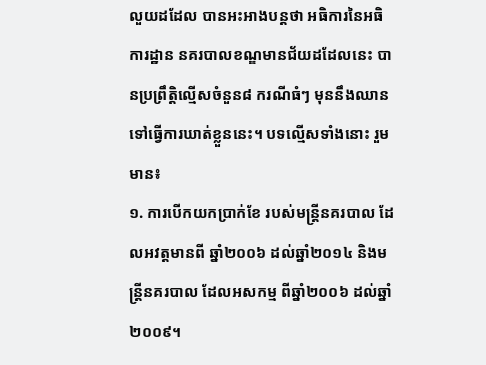លួយដដែល បានអះអាងបន្តថា អធិការនៃអធិការដ្ឋាន នគរបាលខណ្ឌមានជ័យដដែលនេះ បានប្រព្រឹត្តិល្មើសចំនួន៨ ករណីធំៗ មុននឹងឈានទៅធ្វើការឃាត់ខ្លួននេះ។ បទល្មើសទាំងនោះ រួមមាន៖
១. ការបើកយកប្រាក់ខែ របស់មន្ត្រីនគរបាល ដែលអវត្តមានពី ឆ្នាំ២០០៦ ដល់ឆ្នាំ២០១៤ និងមន្ត្រីនគរបាល ដែលអសកម្ម ពីឆ្នាំ២០០៦ ដល់ឆ្នាំ២០០៩។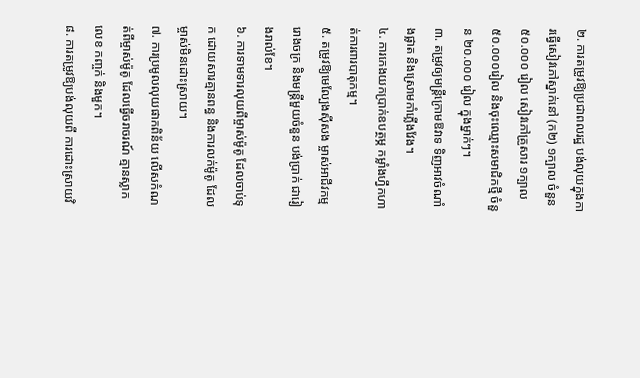២. ការតម្រូវឱ្យប្រជាពលរដ្ឋ បង់លុយក្នុងការធ្វើសៀវភៅស្នាក់នៅ (ក២) ១ក្បាល ចំនួន ៥០.០០០ រៀល សៀវភៅគ្រួសារ ១ក្បាល ៥០.០០០រៀល និងចុះឈ្មោះសមាជិកថ្មី ចំនួន ២០.០០០ រៀល ក្នុងម្នាក់ៗ។
៣. តម្រូវឲ្យមន្ត្រីក្រោមឱវាទ ទិញអាវចំណាំងផ្លាត និងស្រោមកាំភ្លើងវែង។
៤. ការកេងយកប្រាក់ឧបត្ថម្ភ កម្លាំងហ្វឹកហាត់ការពារបាតុកម្ម។
៥. តម្រូវឱ្យមេល្បែងស៊ីសង ម្ចាស់អាជីវកម្ម រោងចក្រ និងមន្ត្រីមួយចំនួន បង់ប្រាក់ ជារៀងរាល់ខែ។
៦. ការទាមទារលុយពីម្ចាស់ម៉ូតូ ដែលចាប់ទុក ដោយសារគ្មានពន្ធ និងការលក់ម៉ូតូ ដែលម្ចាស់មិនដោះស្រាយ។
៧. ការប្រមូលលុយផាកពិន័យ លើសកំណត់ពីម្ចាស់ម៉ូតូ ដែលធ្វើចរាចរណ៍ គ្មានស្លាកលេខ កញ្ចក់ និងមួក។
៨. ការតម្រូវឱ្យបង់លុយពី ការដោះស្រាយវិ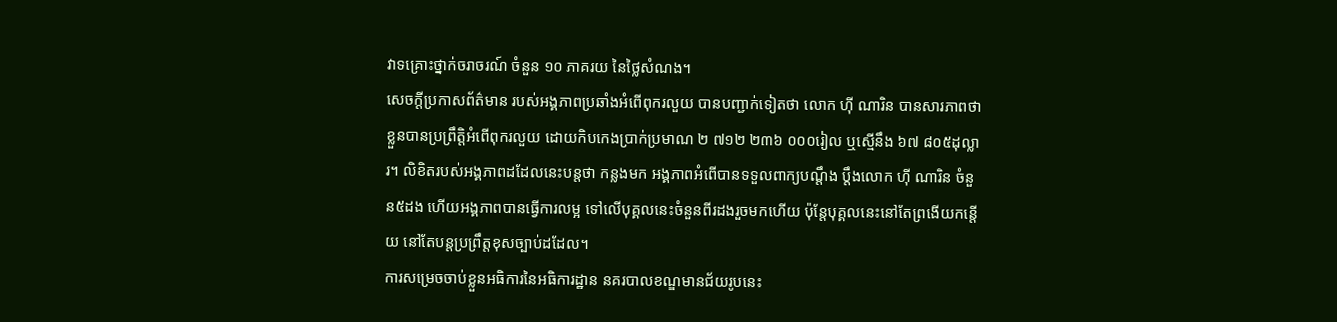វាទគ្រោះថ្នាក់ចរាចរណ៍ ចំនួន ១០ ភាគរយ នៃថ្លៃសំណង។
សេចក្តីប្រកាសព័ត៌មាន របស់អង្គភាពប្រឆាំងអំពើពុករលួយ បានបញ្ជាក់ទៀតថា លោក ហ៊ី ណារិន បានសារភាពថា ខ្លួនបានប្រព្រឹត្តិអំពើពុករលួយ ដោយកិបកេងប្រាក់ប្រមាណ ២ ៧១២ ២៣៦ ០០០រៀល ឬស្មើនឹង ៦៧ ៨០៥ដុល្លារ។ លិខិតរបស់អង្គភាពដដែលនេះបន្តថា កន្លងមក អង្គភាពអំពើបានទទួលពាក្យបណ្តឹង ប្តឹងលោក ហ៊ី ណារិន ចំនួន៥ដង ហើយអង្គភាពបានធ្វើការលម្អ ទៅលើបុគ្គលនេះចំនួនពីរដងរួចមកហើយ ប៉ុន្តែបុគ្គលនេះនៅតែព្រងើយកន្តើយ នៅតែបន្តប្រព្រឹត្តខុសច្បាប់ដដែល។
ការសម្រេចចាប់ខ្លួនអធិការនៃអធិការដ្ឋាន នគរបាលខណ្ឌមានជ័យរូបនេះ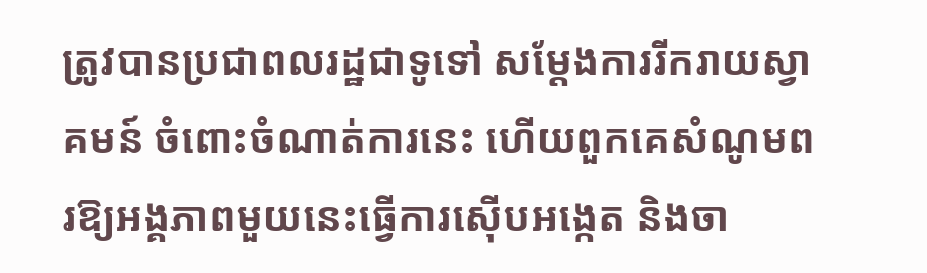ត្រូវបានប្រជាពលរដ្ឋជាទូទៅ សម្តែងការរីករាយស្វាគមន៍ ចំពោះចំណាត់ការនេះ ហើយពួកគេសំណូមពរឱ្យអង្គភាពមួយនេះធ្វើការស៊ើបអង្កេត និងចា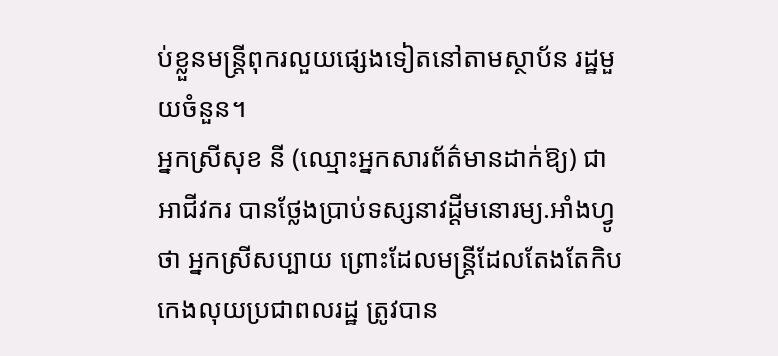ប់ខ្លួនមន្ត្រីពុករលួយផ្សេងទៀតនៅតាមស្ថាប័ន រដ្ឋមួយចំនួន។
អ្នកស្រីសុខ នី (ឈ្មោះអ្នកសារព័ត៌មានដាក់ឱ្យ) ជាអាជីវករ បានថ្លែងប្រាប់ទស្សនាវដ្ដីមនោរម្យ.អាំងហ្វូថា អ្នកស្រីសប្បាយ ព្រោះដែលមន្រ្តីដែលតែងតែកិបកេងលុយប្រជាពលរដ្ឋ ត្រូវបាន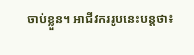ចាប់ខ្លួន។ អាជីវកររូបនេះបន្តថា៖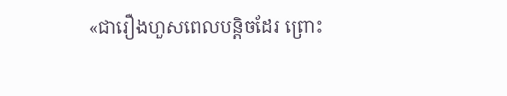«ជារឿងហួសពេលបន្តិចដែរ ព្រោះ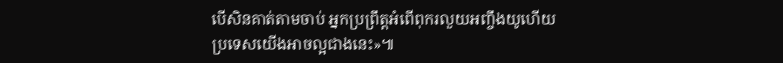បើសិនគាត់តាមចាប់ អ្នកប្រព្រឹត្តអំពើពុករលួយអញ្ចឹងយូហើយ ប្រទេសយើងអាចល្អជាងនេះ»៕